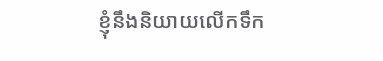ខ្ញុំនឹងនិយាយលើកទឹក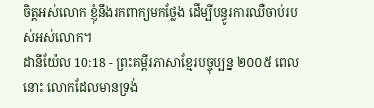ចិត្តអស់លោក ខ្ញុំនឹងរកពាក្យមកថ្លែង ដើម្បីបន្ធូរការឈឺចាប់របស់អស់លោក។
ដានីយ៉ែល 10:18 - ព្រះគម្ពីរភាសាខ្មែរបច្ចុប្បន្ន ២០០៥ ពេលនោះ លោកដែលមានទ្រង់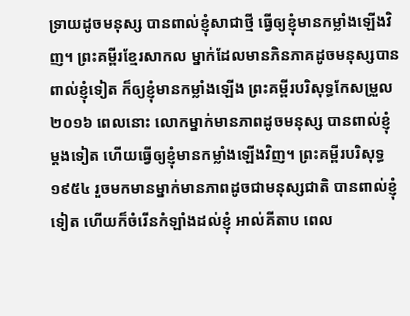ទ្រាយដូចមនុស្ស បានពាល់ខ្ញុំសាជាថ្មី ធ្វើឲ្យខ្ញុំមានកម្លាំងឡើងវិញ។ ព្រះគម្ពីរខ្មែរសាកល ម្នាក់ដែលមានភិនភាគដូចមនុស្សបានពាល់ខ្ញុំទៀត ក៏ឲ្យខ្ញុំមានកម្លាំងឡើង ព្រះគម្ពីរបរិសុទ្ធកែសម្រួល ២០១៦ ពេលនោះ លោកម្នាក់មានភាពដូចមនុស្ស បានពាល់ខ្ញុំម្ដងទៀត ហើយធ្វើឲ្យខ្ញុំមានកម្លាំងឡើងវិញ។ ព្រះគម្ពីរបរិសុទ្ធ ១៩៥៤ រួចមកមានម្នាក់មានភាពដូចជាមនុស្សជាតិ បានពាល់ខ្ញុំទៀត ហើយក៏ចំរើនកំឡាំងដល់ខ្ញុំ អាល់គីតាប ពេល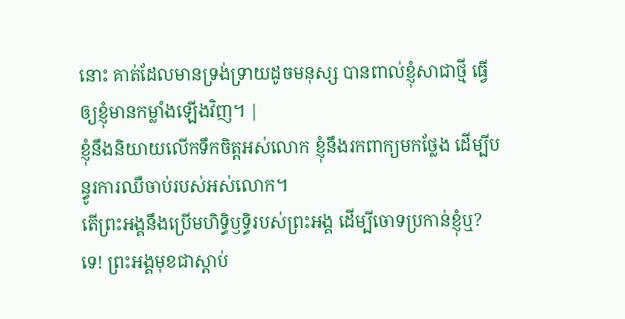នោះ គាត់ដែលមានទ្រង់ទ្រាយដូចមនុស្ស បានពាល់ខ្ញុំសាជាថ្មី ធ្វើឲ្យខ្ញុំមានកម្លាំងឡើងវិញ។ |
ខ្ញុំនឹងនិយាយលើកទឹកចិត្តអស់លោក ខ្ញុំនឹងរកពាក្យមកថ្លែង ដើម្បីបន្ធូរការឈឺចាប់របស់អស់លោក។
តើព្រះអង្គនឹងប្រើមហិទ្ធិឫទ្ធិរបស់ព្រះអង្គ ដើម្បីចោទប្រកាន់ខ្ញុំឬ? ទេ! ព្រះអង្គមុខជាស្ដាប់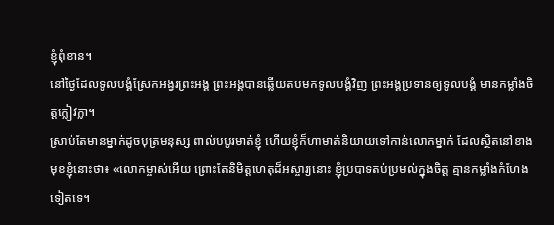ខ្ញុំពុំខាន។
នៅថ្ងៃដែលទូលបង្គំស្រែកអង្វរព្រះអង្គ ព្រះអង្គបានឆ្លើយតបមកទូលបង្គំវិញ ព្រះអង្គប្រទានឲ្យទូលបង្គំ មានកម្លាំងចិត្តក្លៀវក្លា។
ស្រាប់តែមានម្នាក់ដូចបុត្រមនុស្ស ពាល់បបូរមាត់ខ្ញុំ ហើយខ្ញុំក៏ហាមាត់និយាយទៅកាន់លោកម្នាក់ ដែលស្ថិតនៅខាងមុខខ្ញុំនោះថា៖ «លោកម្ចាស់អើយ ព្រោះតែនិមិត្តហេតុដ៏អស្ចារ្យនោះ ខ្ញុំប្របាទតប់ប្រមល់ក្នុងចិត្ត គ្មានកម្លាំងកំហែងទៀតទេ។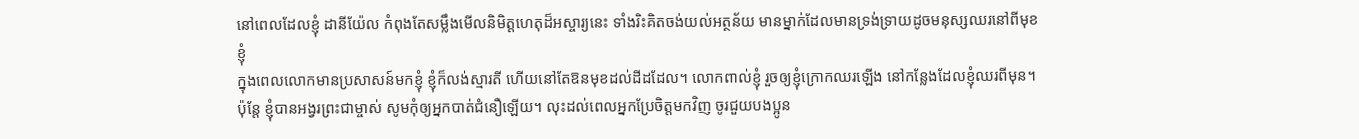នៅពេលដែលខ្ញុំ ដានីយ៉ែល កំពុងតែសម្លឹងមើលនិមិត្តហេតុដ៏អស្ចារ្យនេះ ទាំងរិះគិតចង់យល់អត្ថន័យ មានម្នាក់ដែលមានទ្រង់ទ្រាយដូចមនុស្សឈរនៅពីមុខខ្ញុំ
ក្នុងពេលលោកមានប្រសាសន៍មកខ្ញុំ ខ្ញុំក៏លង់ស្មារតី ហើយនៅតែឱនមុខដល់ដីដដែល។ លោកពាល់ខ្ញុំ រួចឲ្យខ្ញុំក្រោកឈរឡើង នៅកន្លែងដែលខ្ញុំឈរពីមុន។
ប៉ុន្តែ ខ្ញុំបានអង្វរព្រះជាម្ចាស់ សូមកុំឲ្យអ្នកបាត់ជំនឿឡើយ។ លុះដល់ពេលអ្នកប្រែចិត្តមកវិញ ចូរជួយបងប្អូន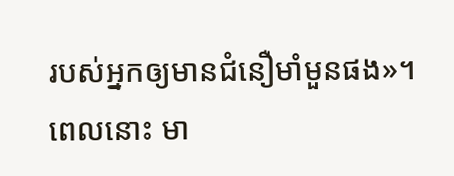របស់អ្នកឲ្យមានជំនឿមាំមួនផង»។
ពេលនោះ មា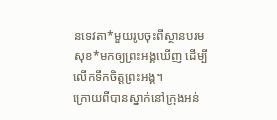នទេវតា*មួយរូបចុះពីស្ថានបរមសុខ*មកឲ្យព្រះអង្គឃើញ ដើម្បីលើកទឹកចិត្តព្រះអង្គ។
ក្រោយពីបានស្នាក់នៅក្រុងអន់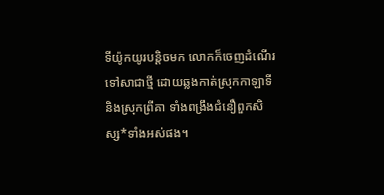ទីយ៉ូកយូរបន្តិចមក លោកក៏ចេញដំណើរទៅសាជាថ្មី ដោយឆ្លងកាត់ស្រុកកាឡាទី និងស្រុកព្រីគា ទាំងពង្រឹងជំនឿពួកសិស្ស*ទាំងអស់ផង។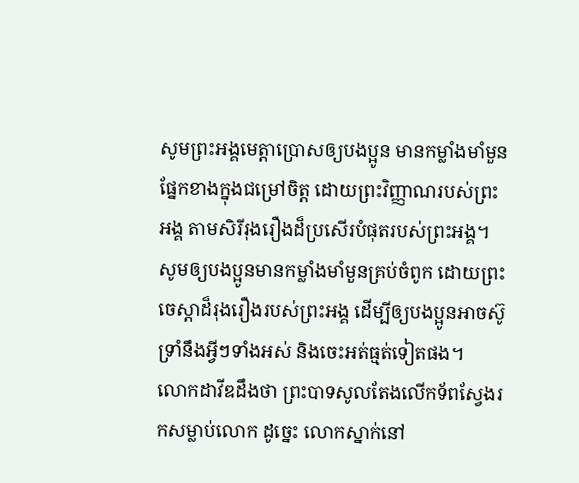សូមព្រះអង្គមេត្តាប្រោសឲ្យបងប្អូន មានកម្លាំងមាំមួនផ្នែកខាងក្នុងជម្រៅចិត្ត ដោយព្រះវិញ្ញាណរបស់ព្រះអង្គ តាមសិរីរុងរឿងដ៏ប្រសើរបំផុតរបស់ព្រះអង្គ។
សូមឲ្យបងប្អូនមានកម្លាំងមាំមួនគ្រប់ចំពូក ដោយព្រះចេស្ដាដ៏រុងរឿងរបស់ព្រះអង្គ ដើម្បីឲ្យបងប្អូនអាចស៊ូទ្រាំនឹងអ្វីៗទាំងអស់ និងចេះអត់ធ្មត់ទៀតផង។
លោកដាវីឌដឹងថា ព្រះបាទសូលតែងលើកទ័ពស្វែងរកសម្លាប់លោក ដូច្នេះ លោកស្នាក់នៅ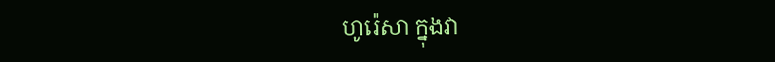ហូរ៉េសា ក្នុងវា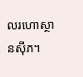លរហោស្ថានស៊ីភ។